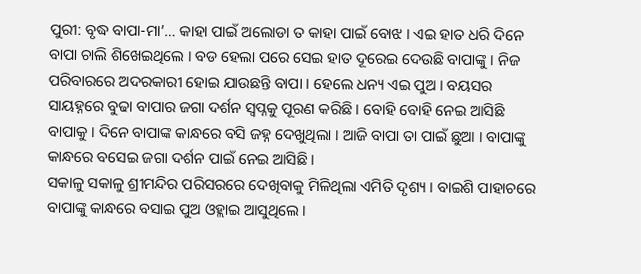ପୁରୀ: ବୃଦ୍ଧ ବାପା-ମା’… କାହା ପାଇଁ ଅଲୋଡା ତ କାହା ପାଇଁ ବୋଝ । ଏଇ ହାତ ଧରି ଦିନେ ବାପା ଚାଲି ଶିଖେଇଥିଲେ । ବଡ ହେଲା ପରେ ସେଇ ହାତ ଦୂରେଇ ଦେଉଛି ବାପାଙ୍କୁ । ନିଜ ପରିବାରରେ ଅଦରକାରୀ ହୋଇ ଯାଉଛନ୍ତି ବାପା । ହେଲେ ଧନ୍ୟ ଏଇ ପୁଅ । ବୟସର ସାୟହ୍ନରେ ବୁଢା ବାପାର ଜଗା ଦର୍ଶନ ସ୍ୱପ୍ନକୁ ପୂରଣ କରିଛି । ବୋହି ବୋହି ନେଇ ଆସିଛି ବାପାକୁ । ଦିନେ ବାପାଙ୍କ କାନ୍ଧରେ ବସି ଜହ୍ନ ଦେଖୁଥିଲା । ଆଜି ବାପା ତା ପାଇଁ ଛୁଆ । ବାପାଙ୍କୁ କାନ୍ଧରେ ବସେଇ ଜଗା ଦର୍ଶନ ପାଇଁ ନେଇ ଆସିଛି ।
ସକାଳୁ ସକାଳୁ ଶ୍ରୀମନ୍ଦିର ପରିସରରେ ଦେଖିବାକୁ ମିଳିଥିଲା ଏମିତି ଦୃଶ୍ୟ । ବାଇଶି ପାହାଚରେ ବାପାଙ୍କୁ କାନ୍ଧରେ ବସାଇ ପୁଅ ଓହ୍ଲାଇ ଆସୁଥିଲେ ।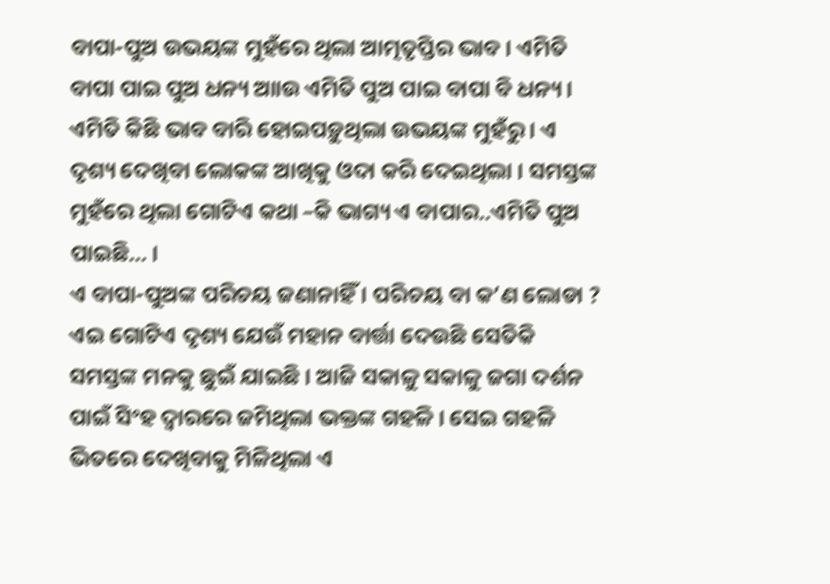ବାପା-ପୁଅ ଉଭୟଙ୍କ ମୁହଁରେ ଥିଲା ଆତ୍ମତୃପ୍ତିର ଭାବ । ଏମିତି ବାପା ପାଇ ପୁଅ ଧନ୍ୟ ଆାଉ ଏମିତି ପୁଅ ପାଇ ବାପା ବି ଧନ୍ୟ । ଏମିତି କିଛି ଭାବ ବାରି ହୋଇପଡ଼ୁଥିଲା ଉଭୟଙ୍କ ମୁହଁରୁ । ଏ ଦୃଶ୍ୟ ଦେଖିବା ଲୋକଙ୍କ ଆଖିକୁ ଓଦା କରି ଦେଇଥିଲା । ସମସ୍ତଙ୍କ ମୁହଁରେ ଥିଲା ଗୋଟିଏ କଥା –କି ଭାଗ୍ୟ ଏ ବାପାର..ଏମିତି ପୁଅ ପାଇଛି… ।
ଏ ବାପା-ପୁଅଙ୍କ ପରିଚୟ ଜଣାନାହିଁ । ପରିଚୟ ବା କ’ଣ ଲୋଡା ? ଏଇ ଗୋଟିଏ ଦୃଶ୍ୟ ଯେଉଁ ମହାନ ବାର୍ତ୍ତା ଦେଉଛି ସେତିକି ସମସ୍ତଙ୍କ ମନକୁ ଛୁଇଁ ଯାଇଛି । ଆଜି ସକାଳୁ ସକାଳୁ ଜଗା ଦର୍ଶନ ପାଇଁ ସିଂହ ଦ୍ୱାରରେ ଜମିଥିଲା ଭକ୍ତଙ୍କ ଗହଳି । ସେଇ ଗହଳି ଭିତରେ ଦେଖିବାକୁ ମିଳିଥିଲା ଏ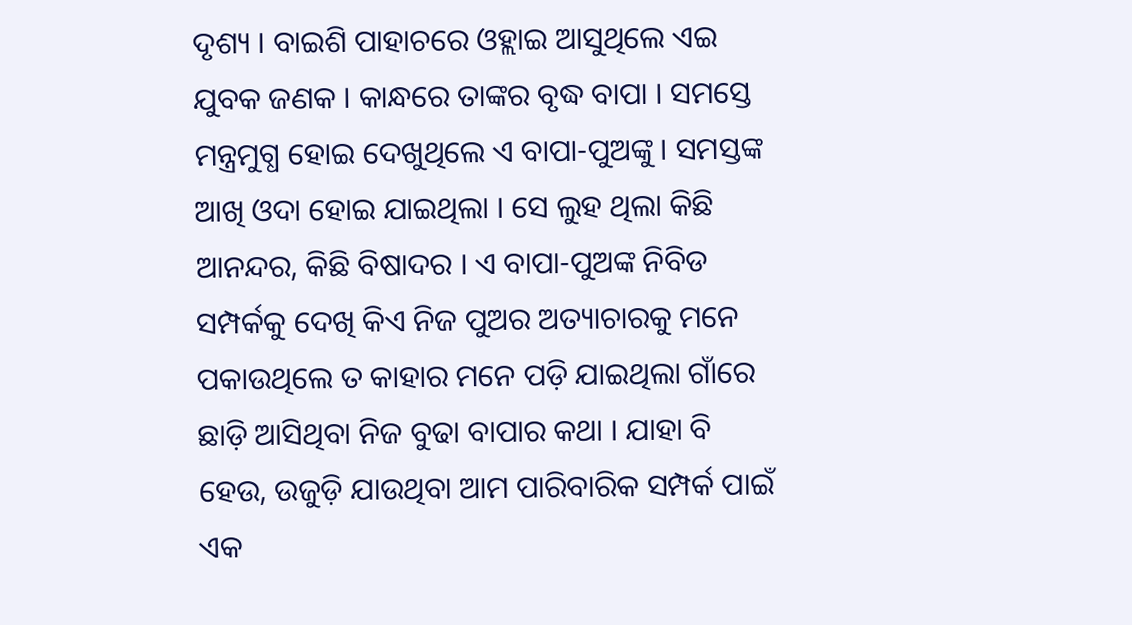ଦୃଶ୍ୟ । ବାଇଶି ପାହାଚରେ ଓହ୍ଲାଇ ଆସୁଥିଲେ ଏଇ ଯୁବକ ଜଣକ । କାନ୍ଧରେ ତାଙ୍କର ବୃଦ୍ଧ ବାପା । ସମସ୍ତେ ମନ୍ତ୍ରମୁଗ୍ଧ ହୋଇ ଦେଖୁଥିଲେ ଏ ବାପା-ପୁଅଙ୍କୁ । ସମସ୍ତଙ୍କ ଆଖି ଓଦା ହୋଇ ଯାଇଥିଲା । ସେ ଲୁହ ଥିଲା କିଛି ଆନନ୍ଦର, କିଛି ବିଷାଦର । ଏ ବାପା-ପୁଅଙ୍କ ନିବିଡ ସମ୍ପର୍କକୁ ଦେଖି କିଏ ନିଜ ପୁଅର ଅତ୍ୟାଚାରକୁ ମନେ ପକାଉଥିଲେ ତ କାହାର ମନେ ପଡ଼ି ଯାଇଥିଲା ଗାଁରେ ଛାଡ଼ି ଆସିଥିବା ନିଜ ବୁଢା ବାପାର କଥା । ଯାହା ବି ହେଉ, ଉଜୁଡ଼ି ଯାଉଥିବା ଆମ ପାରିବାରିକ ସମ୍ପର୍କ ପାଇଁ ଏକ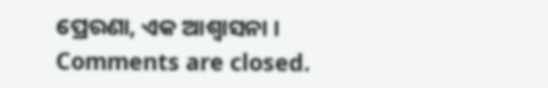ପ୍ରେରଣା, ଏକ ଆଶ୍ୱାସନା ।
Comments are closed.